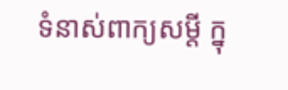ទំនាស់ពាក្យសម្តី ក្នុ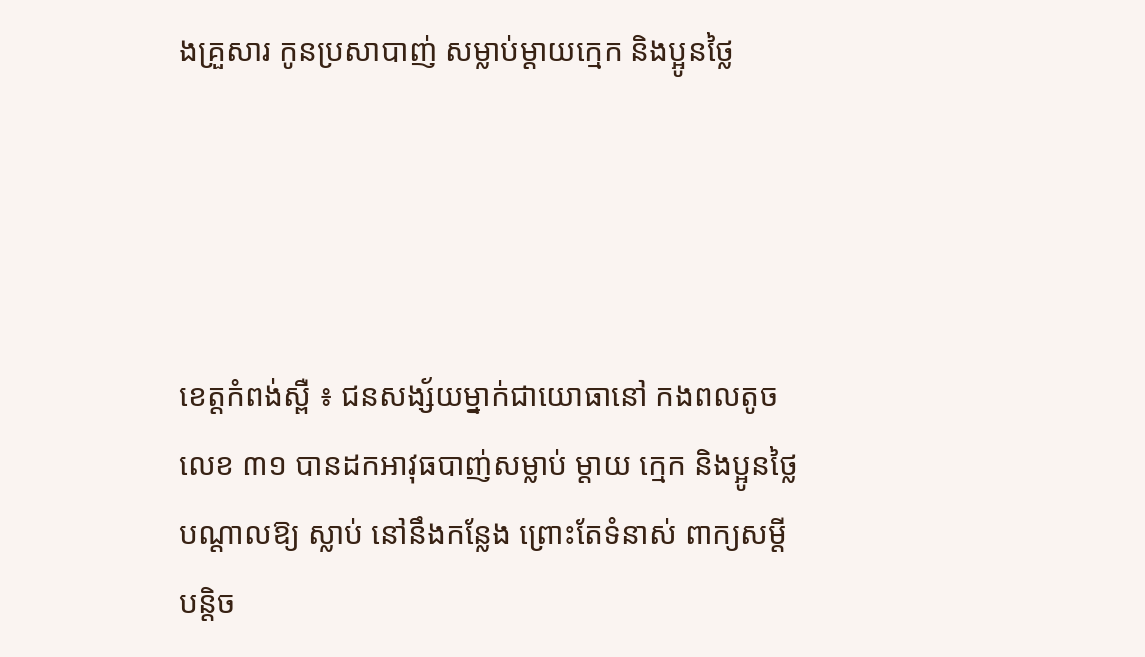ងគ្រួសារ កូនប្រសាបាញ់ សម្លាប់ម្តាយក្មេក និងប្អូនថ្លៃ




ខេត្តកំពង់ស្ពឺ ៖ ជនសង្ស័យម្នាក់ជាយោធានៅ កងពលតូចលេខ ៣១ បានដកអាវុធបាញ់សម្លាប់ ម្តាយ ក្មេក និងប្អូនថ្លៃ បណ្តាលឱ្យ ស្លាប់ នៅនឹងកន្លែង ព្រោះតែទំនាស់ ពាក្យសម្តី បន្តិច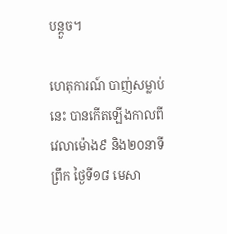បន្តួច។

ហេតុការណ៍ បាញ់សម្លាប់នេះ បានកើតឡើងកាលពី វេលាម៉ោង៩ និង២០នាទីព្រឹក ថ្ងៃទី១៨ មេសា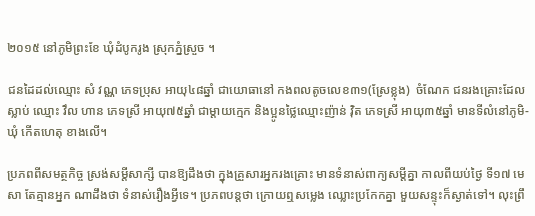២០១៥ នៅភូមិព្រះខែ ឃុំដំបូករូង ស្រុកភ្នំស្រួច ។

ជនដៃដល់ឈ្មោះ សំ វណ្ណ ភេទប្រុស អាយុ៤៨ឆ្នាំ ជាយោធានៅ កងពលតូចលេខ៣១(ស្រែខ្លុង)  ចំណែក ជនរងគ្រោះដែលស្លាប់ ឈ្មោះ វឹល ហាន ភេទស្រី អាយុ៧៥ឆ្នាំ ជាម្តាយក្មេក និងប្អូនថ្លៃឈ្មោះញ៉ាន់ វ៉ិត ភេទស្រី អាយុ៣៥ឆ្នាំ មានទីលំនៅភូមិ-ឃុំ កើតហេតុ ខាងលើ។

ប្រភពពីសមត្ថកិច្ច ស្រង់សម្តីសាក្សី បានឱ្យដឹងថា ក្នុងគ្រួសារអ្នករងគ្រោះ មានទំនាស់ពាក្យសម្តីគ្នា កាលពីយប់ថ្ងៃ ទី១៧ មេសា តែគ្មានអ្នក ណាដឹងថា ទំនាស់រឿងអ្វីទេ។ ប្រភពបន្តថា ក្រោយឮសម្លេង ឈ្លោះប្រកែកគ្នា មួយសន្ទុះក៏ស្ងាត់ទៅ។ លុះព្រឹ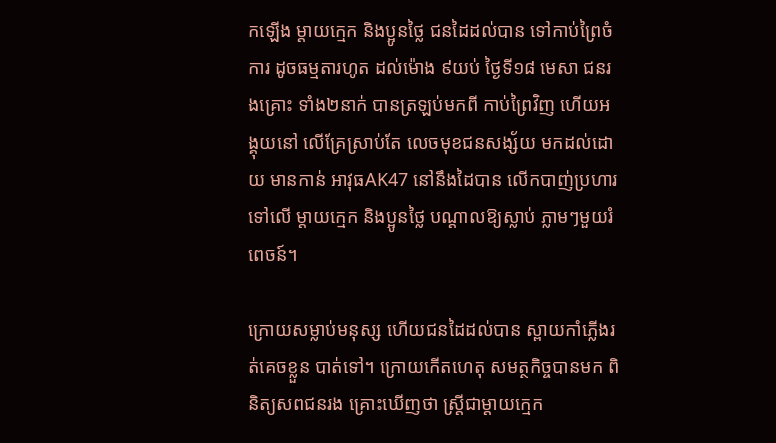កឡើង ម្តាយក្មេក និងប្អូនថ្លៃ ជនដៃដល់បាន ទៅកាប់ព្រៃចំការ ដូចធម្មតារហូត ដល់ម៉ោង ៩យប់ ថ្ងៃទី១៨ មេសា ជនរងគ្រោះ ទាំង២នាក់ បានត្រឡប់មកពី កាប់ព្រៃវិញ ហើយអង្គុយនៅ លើគ្រែស្រាប់តែ លេចមុខជនសង្ស័យ មកដល់ដោយ មានកាន់ អាវុធAK47 នៅនឹងដៃបាន លើកបាញ់ប្រហារ ទៅលើ ម្តាយក្មេក និងប្អូនថ្លៃ បណ្តាលឱ្យស្លាប់ ភ្លាមៗមួយរំពេចន៍។

ក្រោយសម្លាប់មនុស្ស ហើយជនដៃដល់បាន ស្ពាយកាំភ្លើងរត់គេចខ្លួន បាត់ទៅ។ ក្រោយកើតហេតុ សមត្ថកិច្ចបានមក ពិនិត្យសពជនរង គ្រោះឃើញថា ស្ត្រីជាម្តាយក្មេក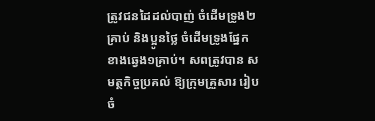ត្រូវជនដៃដល់បាញ់ ចំដើមទ្រូង២គ្រាប់ និងប្អូនថ្លៃ ចំដើមទ្រូងផ្នែក ខាងឆ្វេង១គ្រាប់។ សពត្រូវបាន សមត្ថកិច្ចប្រគល់ ឱ្យក្រុមគ្រួសារ រៀបចំ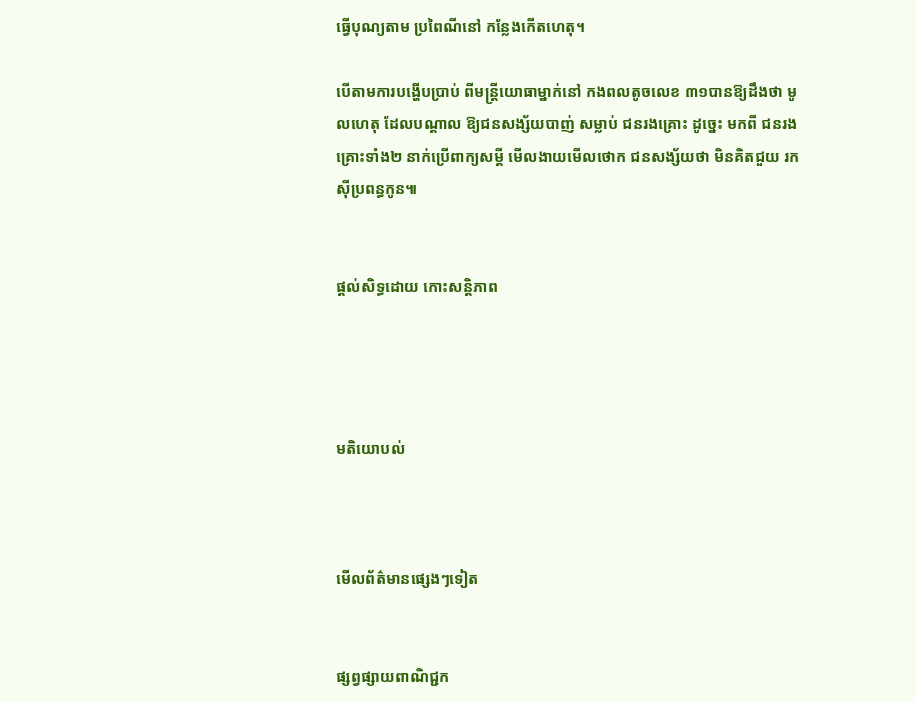ធ្វើបុណ្យតាម ប្រពៃណីនៅ កន្លែងកើតហេតុ។

បើតាមការបង្ហើបប្រាប់ ពីមន្ត្រីយោធាម្នាក់នៅ កងពលតូចលេខ ៣១បានឱ្យដឹងថា មូលហេតុ ដែលបណ្តាល ឱ្យជនសង្ស័យបាញ់ សម្លាប់ ជនរងគ្រោះ ដូច្នេះ មកពី ជនរងគ្រោះទាំង២ នាក់ប្រើពាក្យសម្តី មើលងាយមើលថោក ជនសង្ស័យថា មិនគិតជួយ រកស៊ីប្រពន្ធកូន៕


ផ្តល់សិទ្ធដោយ កោះសន្តិភាព




មតិយោបល់



មើលព័ត៌មានផ្សេងៗទៀត


ផ្សព្វផ្សាយពាណិជ្ជក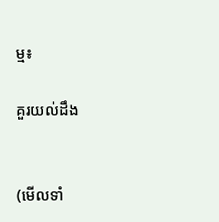ម្ម៖

គួរយល់ដឹង


(មើលទាំ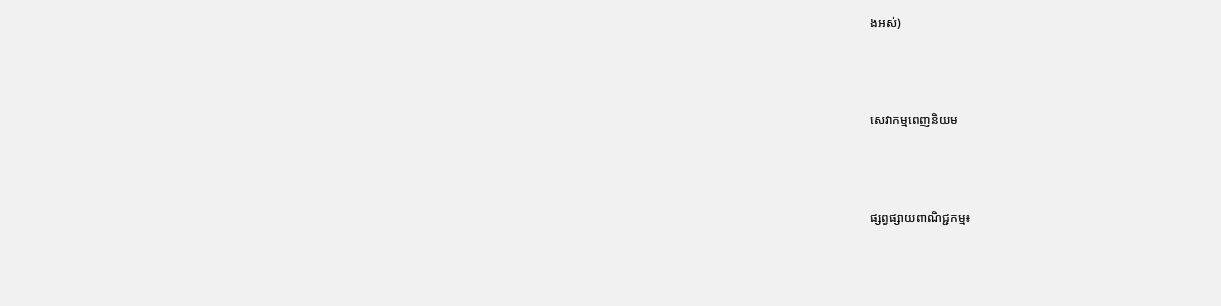ងអស់)



សេវាកម្មពេញនិយម



ផ្សព្វផ្សាយពាណិជ្ជកម្ម៖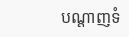បណ្តាញទំ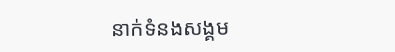នាក់ទំនងសង្គម